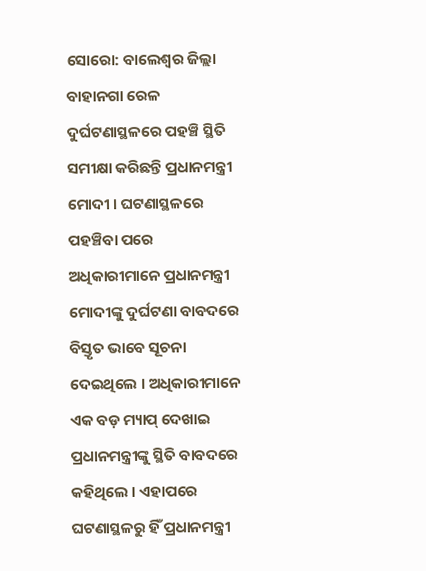ସୋରୋ: ବାଲେଶ୍ବର ଜିଲ୍ଲା ବାହାନଗା ରେଳ ଦୁର୍ଘଟଣାସ୍ଥଳରେ ପହଞ୍ଚି ସ୍ଥିତି ସମୀକ୍ଷା କରିଛନ୍ତି ପ୍ରଧାନମନ୍ତ୍ରୀ ମୋଦୀ । ଘଟଣାସ୍ଥଳରେ ପହଞ୍ଚିବା ପରେ ଅଧିକାରୀମାନେ ପ୍ରଧାନମନ୍ତ୍ରୀ ମୋଦୀଙ୍କୁ ଦୁର୍ଘଟଣା ବାବଦରେ ବିସ୍ତୃତ ଭାବେ ସୂଚନା ଦେଇଥିଲେ । ଅଧିକାରୀମାନେ ଏକ ବଡ଼ ମ୍ୟାପ୍ ଦେଖାଇ ପ୍ରଧାନମନ୍ତ୍ରୀଙ୍କୁ ସ୍ଥିତି ବାବଦରେ କହିଥିଲେ । ଏହାପରେ ଘଟଣାସ୍ଥଳରୁ ହିଁ ପ୍ରଧାନମନ୍ତ୍ରୀ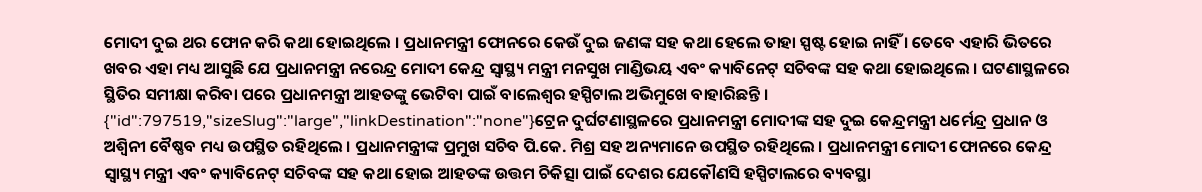ମୋଦୀ ଦୁଇ ଥର ଫୋନ କରି କଥା ହୋଇଥିଲେ । ପ୍ରଧାନମନ୍ତ୍ରୀ ଫୋନରେ କେଉଁ ଦୁଇ ଜଣଙ୍କ ସହ କଥା ହେଲେ ତାହା ସ୍ପଷ୍ଟ ହୋଇ ନାହିଁ । ତେବେ ଏହାରି ଭିତରେ ଖବର ଏହା ମଧ୍ୟ ଆସୁଛି ଯେ ପ୍ରଧାନମନ୍ତ୍ରୀ ନରେନ୍ଦ୍ର ମୋଦୀ କେନ୍ଦ୍ର ସ୍ୱାସ୍ଥ୍ୟ ମନ୍ତ୍ରୀ ମନସୁଖ ମାଣ୍ଡିଭୟ ଏବଂ କ୍ୟାବିନେଟ୍ ସଚିବଙ୍କ ସହ କଥା ହୋଇଥିଲେ । ଘଟଣାସ୍ଥଳରେ ସ୍ଥିତିର ସମୀକ୍ଷା କରିବା ପରେ ପ୍ରଧାନମନ୍ତ୍ରୀ ଆହତଙ୍କୁ ଭେଟିବା ପାଇଁ ବାଲେଶ୍ୱର ହସ୍ପିଟାଲ ଅଭିମୁଖେ ବାହାରିଛନ୍ତି ।
{"id":797519,"sizeSlug":"large","linkDestination":"none"}ଟ୍ରେନ ଦୁର୍ଘଟଣାସ୍ଥଳରେ ପ୍ରଧାନମନ୍ତ୍ରୀ ମୋଦୀଙ୍କ ସହ ଦୁଇ କେନ୍ଦ୍ରମନ୍ତ୍ରୀ ଧର୍ମେନ୍ଦ୍ର ପ୍ରଧାନ ଓ ଅଶ୍ବିନୀ ବୈଷ୍ଣବ ମଧ୍ୟ ଉପସ୍ଥିତ ରହିଥିଲେ । ପ୍ରଧାନମନ୍ତ୍ରୀଙ୍କ ପ୍ରମୁଖ ସଚିବ ପି.କେ. ମିଶ୍ର ସହ ଅନ୍ୟମାନେ ଉପସ୍ଥିତ ରହିଥିଲେ । ପ୍ରଧାନମନ୍ତ୍ରୀ ମୋଦୀ ଫୋନରେ କେନ୍ଦ୍ର ସ୍ୱାସ୍ଥ୍ୟ ମନ୍ତ୍ରୀ ଏବଂ କ୍ୟାବିନେଟ୍ ସଚିବଙ୍କ ସହ କଥା ହୋଇ ଆହତଙ୍କ ଉତ୍ତମ ଚିକିତ୍ସା ପାଇଁ ଦେଶର ଯେକୌଣସି ହସ୍ପିଟାଲରେ ବ୍ୟବସ୍ଥା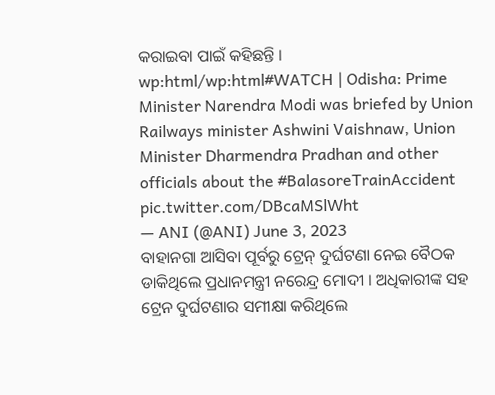କରାଇବା ପାଇଁ କହିଛନ୍ତି ।
wp:html/wp:html#WATCH | Odisha: Prime Minister Narendra Modi was briefed by Union Railways minister Ashwini Vaishnaw, Union Minister Dharmendra Pradhan and other officials about the #BalasoreTrainAccident pic.twitter.com/DBcaMSlWht
— ANI (@ANI) June 3, 2023
ବାହାନଗା ଆସିବା ପୂର୍ବରୁ ଟ୍ରେନ୍ ଦୁର୍ଘଟଣା ନେଇ ବୈଠକ ଡାକିଥିଲେ ପ୍ରଧାନମନ୍ତ୍ରୀ ନରେନ୍ଦ୍ର ମୋଦୀ । ଅଧିକାରୀଙ୍କ ସହ ଟ୍ରେନ ଦୁର୍ଘଟଣାର ସମୀକ୍ଷା କରିଥିଲେ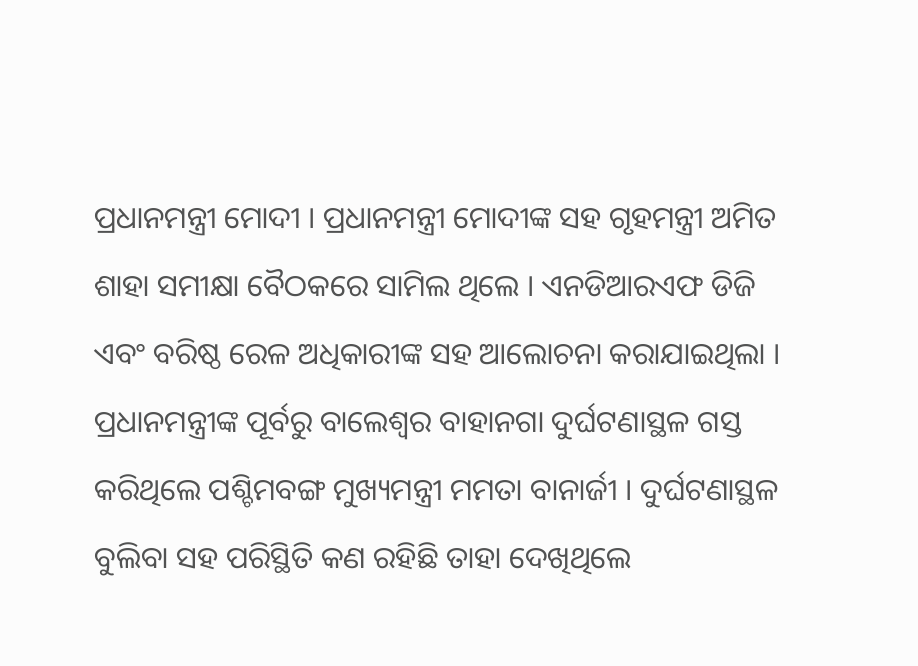ପ୍ରଧାନମନ୍ତ୍ରୀ ମୋଦୀ । ପ୍ରଧାନମନ୍ତ୍ରୀ ମୋଦୀଙ୍କ ସହ ଗୃହମନ୍ତ୍ରୀ ଅମିତ ଶାହା ସମୀକ୍ଷା ବୈଠକରେ ସାମିଲ ଥିଲେ । ଏନଡିଆରଏଫ ଡିଜି ଏବଂ ବରିଷ୍ଠ ରେଳ ଅଧିକାରୀଙ୍କ ସହ ଆଲୋଚନା କରାଯାଇଥିଲା ।
ପ୍ରଧାନମନ୍ତ୍ରୀଙ୍କ ପୂର୍ବରୁ ବାଲେଶ୍ୱର ବାହାନଗା ଦୁର୍ଘଟଣାସ୍ଥଳ ଗସ୍ତ କରିଥିଲେ ପଶ୍ଚିମବଙ୍ଗ ମୁଖ୍ୟମନ୍ତ୍ରୀ ମମତା ବାନାର୍ଜୀ । ଦୁର୍ଘଟଣାସ୍ଥଳ ବୁଲିବା ସହ ପରିସ୍ଥିତି କଣ ରହିଛି ତାହା ଦେଖିଥିଲେ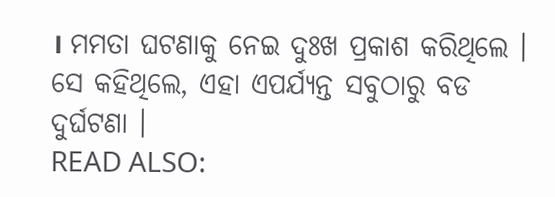। ମମତା ଘଟଣାକୁ ନେଇ ଦୁଃଖ ପ୍ରକାଶ କରିଥିଲେ । ସେ କହିଥିଲେ, ଏହା ଏପର୍ଯ୍ୟନ୍ତ ସବୁଠାରୁ ବଡ ଦୁର୍ଘଟଣା ।
READ ALSO: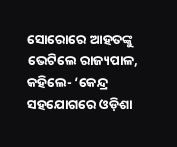ସୋରୋରେ ଆହତଙ୍କୁ ଭେଟିଲେ ରାଜ୍ୟପାଳ, କହିଲେ- ‘କେନ୍ଦ୍ର ସହଯୋଗରେ ଓଡ଼ିଶା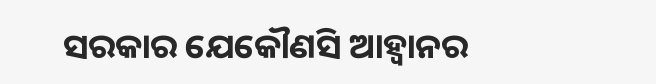ସରକାର ଯେକୌଣସି ଆହ୍ୱାନର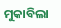ମୁକାବିଲା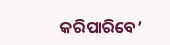କରିପାରିବେ’